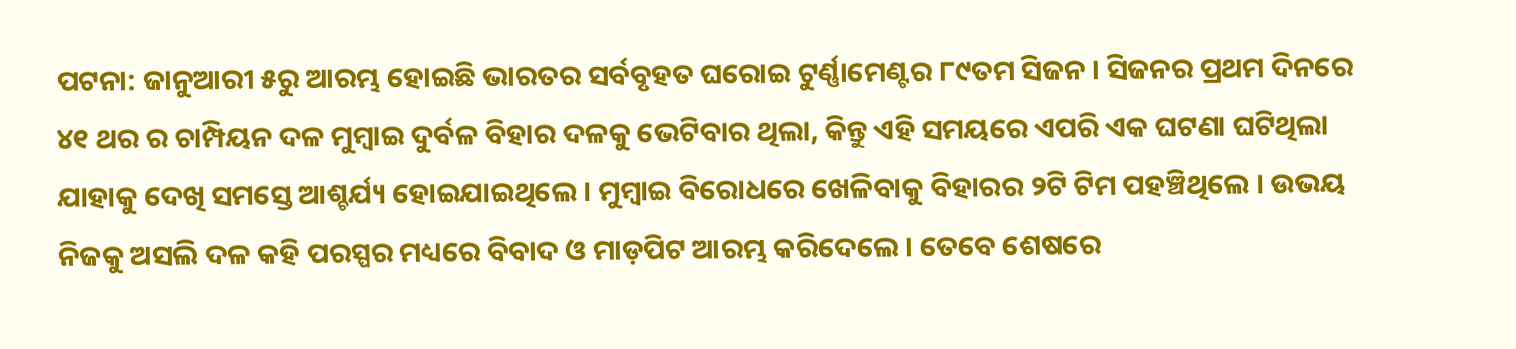ପଟନା: ଜାନୁଆରୀ ୫ରୁ ଆରମ୍ଭ ହୋଇଛି ଭାରତର ସର୍ବବୃହତ ଘରୋଇ ଟୁର୍ଣ୍ଣାମେଣ୍ଟର ୮୯ତମ ସିଜନ । ସିଜନର ପ୍ରଥମ ଦିନରେ ୪୧ ଥର ର ଚାମ୍ପିୟନ ଦଳ ମୁମ୍ବାଇ ଦୁର୍ବଳ ବିହାର ଦଳକୁ ଭେଟିବାର ଥିଲା, କିନ୍ତୁ ଏହି ସମୟରେ ଏପରି ଏକ ଘଟଣା ଘଟିଥିଲା ଯାହାକୁ ଦେଖି ସମସ୍ତେ ଆଶ୍ଚର୍ଯ୍ୟ ହୋଇଯାଇଥିଲେ । ମୁମ୍ବାଇ ବିରୋଧରେ ଖେଳିବାକୁ ବିହାରର ୨ଟି ଟିମ ପହଞ୍ଚିଥିଲେ । ଉଭୟ ନିଜକୁ ଅସଲି ଦଳ କହି ପରସ୍ପର ମଧ୍ୟରେ ବିବାଦ ଓ ମାଡ଼ପିଟ ଆରମ୍ଭ କରିଦେଲେ । ତେବେ ଶେଷରେ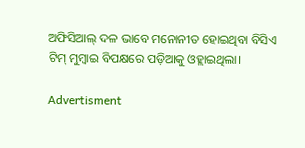ଅଫିସିଆଲ୍ ଦଳ ଭାବେ ମନୋନୀତ ହୋଇଥିବା ବିସିଏ ଟିମ୍ ମୁମ୍ବାଇ ବିପକ୍ଷରେ ପଡ଼ିଆକୁ ଓହ୍ଲାଇଥିଲା।

Advertisment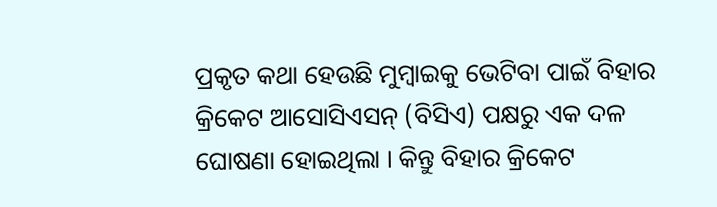ପ୍ରକୃତ କଥା ହେଉଛି ମୁମ୍ବାଇକୁ ଭେଟିବା ପାଇଁ ବିହାର କ୍ରିକେଟ ଆସୋସିଏସନ୍ (ବିସିଏ) ପକ୍ଷରୁ ଏକ ଦଳ ଘୋଷଣା ହୋଇଥିଲା । କିନ୍ତୁ ବିହାର କ୍ରିକେଟ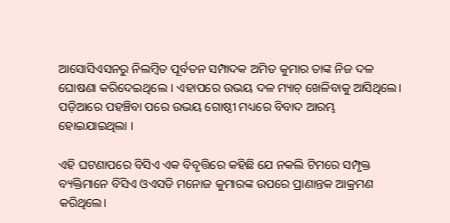ଆସୋସିଏସନରୁ ନିଲମ୍ବିତ ପୂର୍ବତନ ସମ୍ପାଦକ ଅମିତ କୁମାର ତାଙ୍କ ନିଜ ଦଳ ଘୋଷଣା କରିଦେଇଥିଲେ । ଏହାପରେ ଉଭୟ ଦଳ ମ୍ୟାଚ୍ ଖେଳିବାକୁ ଆସିଥିଲେ। ପଡ଼ିଆରେ ପହଞ୍ଚିବା ପରେ ଉଭୟ ଗୋଷ୍ଠୀ ମଧ୍ୟରେ ବିବାଦ ଆରମ୍ଭ ହୋଇଯାଇଥିଲା ।

ଏହି ଘଟଣାପରେ ବିସିଏ ଏକ ବିବୃତ୍ତିରେ କହିଛି ଯେ ନକଲି ଟିମରେ ସମ୍ପୃକ୍ତ ବ୍ୟକ୍ତିମାନେ ବିସିଏ ଓଏସଡି ମନୋଜ କୁମାରଙ୍କ ଉପରେ ପ୍ରାଣାନ୍ତକ ଆକ୍ରମଣ କରିଥିଲେ।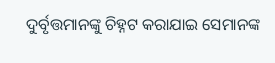ଦୁର୍ବୃତ୍ତମାନଙ୍କୁ ଚିହ୍ନଟ କରାଯାଇ ସେମାନଙ୍କ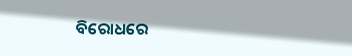ବିରୋଧରେ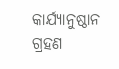କାର୍ଯ୍ୟାନୁଷ୍ଠାନ ଗ୍ରହଣ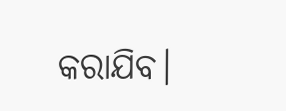କରାଯିବ।